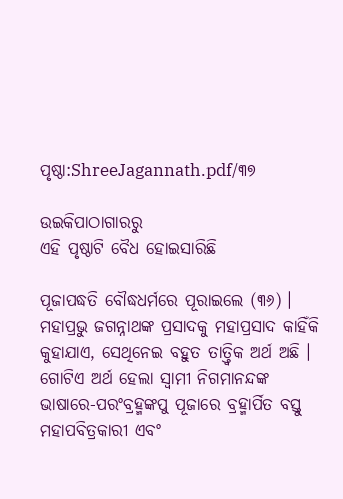ପୃଷ୍ଠା:ShreeJagannath.pdf/୩୭

ଉଇକିପାଠାଗାର‌ରୁ
ଏହି ପୃଷ୍ଠାଟି ବୈଧ ହୋଇସାରିଛି

ପୂଜାପଦ୍ଧତି ବୌଦ୍ଧଧର୍ମରେ ପୂରାଇଲେ (୩୬) । ମହାପ୍ରଭୁ ଜଗନ୍ନାଥଙ୍କ ପ୍ରସାଦକୁ ମହାପ୍ରସାଦ କାହିଁକି କୁହାଯାଏ, ସେଥିନେଇ ବହୁତ ତାତ୍ତ୍ୱିକ ଅର୍ଥ ଅଛି । ଗୋଟିଏ ଅର୍ଥ ହେଲା ସ୍ୱାମୀ ନିଗମାନନ୍ଦଙ୍କ ଭାଷାରେ-ପରଂବ୍ରହ୍ମଙ୍କପୁ ପୂଜାରେ ବ୍ରହ୍ମାର୍ପିତ ବସ୍ତୁ ମହାପବିତ୍ରକାରୀ ଏବଂ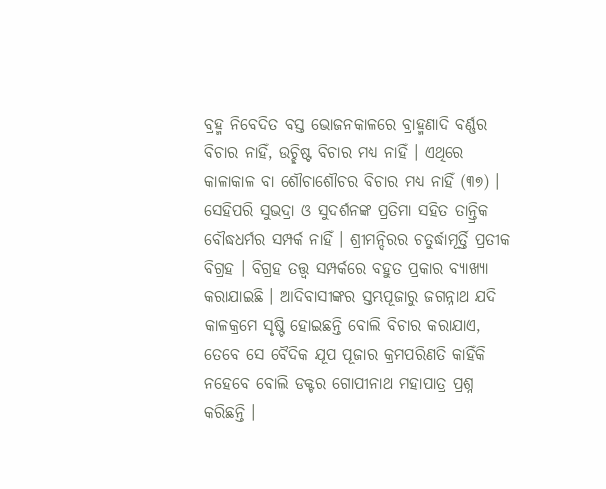ବ୍ରହ୍ମ ନିବେଦିତ ବସ୍ତ ଭୋଜନକାଳରେ ବ୍ରାହ୍ମଣାଦି ବର୍ଣ୍ଣର ବିଚାର ନାହିଁ, ଉଚ୍ଛିଷ୍ଟ ବିଚାର ମଧ୍ୟ ନାହିଁ । ଏଥିରେ କାଳାକାଳ ବା ଶୌଚାଶୌଚର ବିଚାର ମଧ୍ୟ ନାହିଁ (୩୭) । ସେହିପରି ସୁଭଦ୍ରା ଓ ସୁଦର୍ଶନଙ୍କ ପ୍ରତିମା ସହିତ ତାନ୍ତ୍ରିକ ବୌଦ୍ଧଧର୍ମର ସମ୍ପର୍କ ନାହିଁ । ଶ୍ରୀମନ୍ଦିରର ଚତୁର୍ଦ୍ଧାମୂର୍ତ୍ତି ପ୍ରତୀକ ବିଗ୍ରହ । ବିଗ୍ରହ ତତ୍ତ୍ୱ ସମ୍ପର୍କରେ ବହୁତ ପ୍ରକାର ବ୍ୟାଖ୍ୟା କରାଯାଇଛି । ଆଦିବାସୀଙ୍କର ସ୍ତମ୍ଭପୂଜାରୁ ଜଗନ୍ନାଥ ଯଦି କାଳକ୍ରମେ ସୃଷ୍ଟି ହୋଇଛନ୍ତି ବୋଲି ବିଚାର କରାଯାଏ, ତେବେ ସେ ବୈଦିକ ଯୂପ ପୂଜାର କ୍ରମପରିଣତି କାହିଁକି ନହେବେ ବୋଲି ଡକ୍ଟର ଗୋପୀନାଥ ମହାପାତ୍ର ପ୍ରଶ୍ନ କରିଛନ୍ତି ।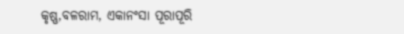କୃଷ୍ଣ,ବଳରାମ, ଏକାନଂସା ପୂରାପୂରି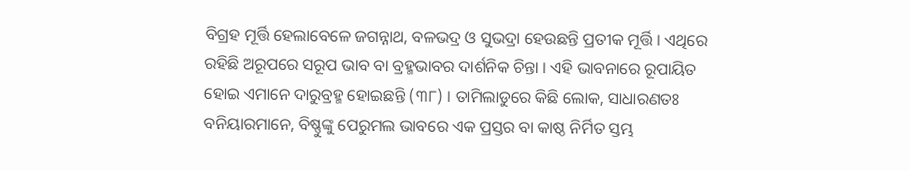ବିଗ୍ରହ ମୂର୍ତ୍ତି ହେଲାବେଳେ ଜଗନ୍ନାଥ, ବଳଭଦ୍ର ଓ ସୁଭଦ୍ରା ହେଉଛନ୍ତି ପ୍ରତୀକ ମୂର୍ତ୍ତି । ଏଥିରେ ରହିଛି ଅରୂପରେ ସରୂପ ଭାବ ବା ବ୍ରହ୍ମଭାବର ଦାର୍ଶନିକ ଚିନ୍ତା । ଏହି ଭାବନାରେ ରୂପାୟିତ ହୋଇ ଏମାନେ ଦାରୁବ୍ରହ୍ମ ହୋଇଛନ୍ତି (୩୮) । ତାମିଲାଡୁରେ କିଛି ଲୋକ, ସାଧାରଣତଃ ବନିୟାରମାନେ, ବିଷ୍ଣୁଙ୍କୁ ପେରୁମଲ ଭାବରେ ଏକ ପ୍ରସ୍ତର ବା କାଷ୍ଠ ନିର୍ମିତ ସ୍ତମ୍ଭ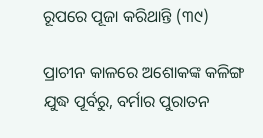ରୂପରେ ପୂଜା କରିଥାନ୍ତି (୩୯)

ପ୍ରାଚୀନ କାଳରେ ଅଶୋକଙ୍କ କଳିଙ୍ଗ ଯୁଦ୍ଧ ପୂର୍ବରୁ, ବର୍ମାର ପୁରାତନ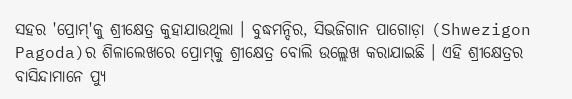ସହର 'ପ୍ରୋମ୍‍'କୁ ଶ୍ରୀକ୍ଷେତ୍ର କୁହାଯାଉଥିଲା । ବୁଦ୍ଧମନ୍ଦିର, ସିଭଜିଗାନ ପାଗୋଡ଼ା (Shwezigon Pagoda)ର ଶିଳାଲେଖରେ ପ୍ରୋମ୍‍କୁ ଶ୍ରୀକ୍ଷେତ୍ର ବୋଲି ଉଲ୍ଲେଖ କରାଯାଇଛି । ଏହି ଶ୍ରୀକ୍ଷେତ୍ରର ବାସିନ୍ଦାମାନେ ପ୍ୟୁ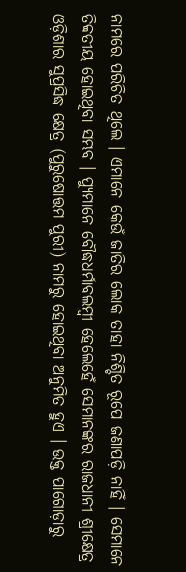ନାମରେ ପରିଚିତ ଥିଲେ । ଏମାନେ କେଉଁ ଜାତିର ଲୋକ ତାହା ନିଶ୍ଚିତ ରୂପେ ଜଣାପଡ଼ି ନାହିଁ । ସେମାନେ ତିବ୍ବତୀୟ ହୋଇଥିବା ସମ୍ଭବ । ପ୍ୟୁମାନେ ବୌଦ୍ଧଧର୍ମାବଲମ୍ବୀ ହେଲେହେଁ ସେମାନଙ୍କର ରାଜଧାନୀ ଶ୍ରୀକ୍ଷେତ୍ର ଓଡ଼ିଶାର ସୁପ୍ରସିଦ୍ଧ କ୍ଷେତ୍ର (ପୁରୁଷୋତ୍ତମ ପୁରୀ) ନାମରୁ ହୋଇଥିବା ଅନୁମିତ ହୁଏ । ଉକ୍ତ ପାଗୋଡ଼ାରୁ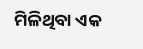ମିଳିଥିବା ଏକ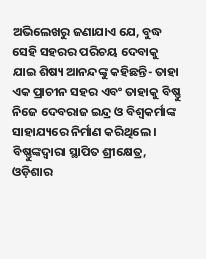ଅଭିଲେଖରୁ ଜଣାଯାଏ ଯେ, ବୁଦ୍ଧ ସେହି ସହରର ପରିଚୟ ଦେବାକୁ ଯାଇ ଶିଷ୍ୟ ଆନନ୍ଦଙ୍କୁ କହିଛନ୍ତି- ତାହା ଏକ ପ୍ରାଚୀନ ସହର ଏବଂ ତାହାକୁ ବିଷ୍ଣୁ ନିଜେ ଦେବରାଜ ଇନ୍ଦ୍ର ଓ ବିଶ୍ୱକର୍ମାଙ୍କ ସାହାଯ୍ୟରେ ନିର୍ମାଣ କରିଥିଲେ । ବିଷ୍ଣୁଙ୍କଦ୍ୱାରା ସ୍ଥାପିତ ଶ୍ରୀକ୍ଷେତ୍ର, ଓଡ଼ିଶାର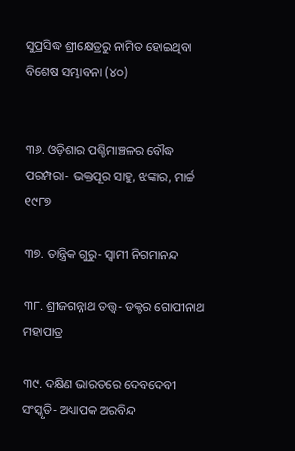ସୁପ୍ରସିଦ୍ଧ ଶ୍ରୀକ୍ଷେତ୍ରରୁ ନାମିତ ହୋଇଥିବା ବିଶେଷ ସମ୍ଭାବନା (୪୦)


୩୬. ଓଡ଼ିଶାର ପଶ୍ଚିମାଞ୍ଚଳର ବୌଦ୍ଧ ପରମ୍ପରା- ଭକ୍ତପୂର ସାହୁ, ଝଙ୍କାର, ମାର୍ଚ୍ଚ ୧୯୮୭

୩୭. ତାନ୍ତ୍ରିକ ଗୁରୁ- ସ୍ୱାମୀ ନିଗମାନନ୍ଦ

୩୮. ଶ୍ରୀଜଗନ୍ନାଥ ତତ୍ତ୍ୱ- ଡକ୍ଟର ଗୋପୀନାଥ ମହାପାତ୍ର

୩୯. ଦକ୍ଷିଣ ଭାରତରେ ଦେବଦେବୀ ସଂସ୍କୃତି- ଅଧ୍ୟାପକ ଅରବିନ୍ଦ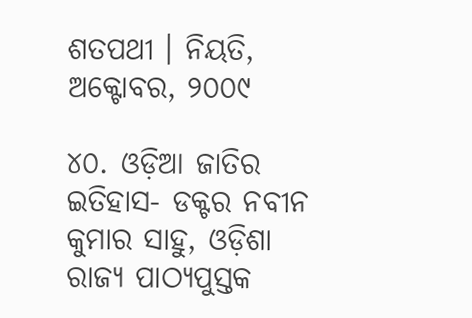ଶତପଥୀ । ନିୟତି, ଅକ୍ଟୋବର, ୨୦୦୯

୪୦. ଓଡ଼ିଆ ଜାତିର ଇତିହାସ- ଡକ୍ଟର ନବୀନ କୁମାର ସାହୁ, ଓଡ଼ିଶା ରାଜ୍ୟ ପାଠ୍ୟପୁସ୍ତକ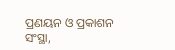ପ୍ରଣୟନ ଓ ପ୍ରକାଶନ ସଂସ୍ଥା,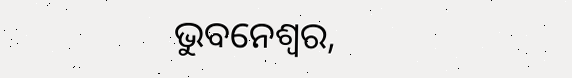ଭୁବନେଶ୍ୱର,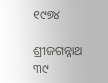୧୯୭୪

ଶ୍ରୀଜଗନ୍ନାଥ ୩୯